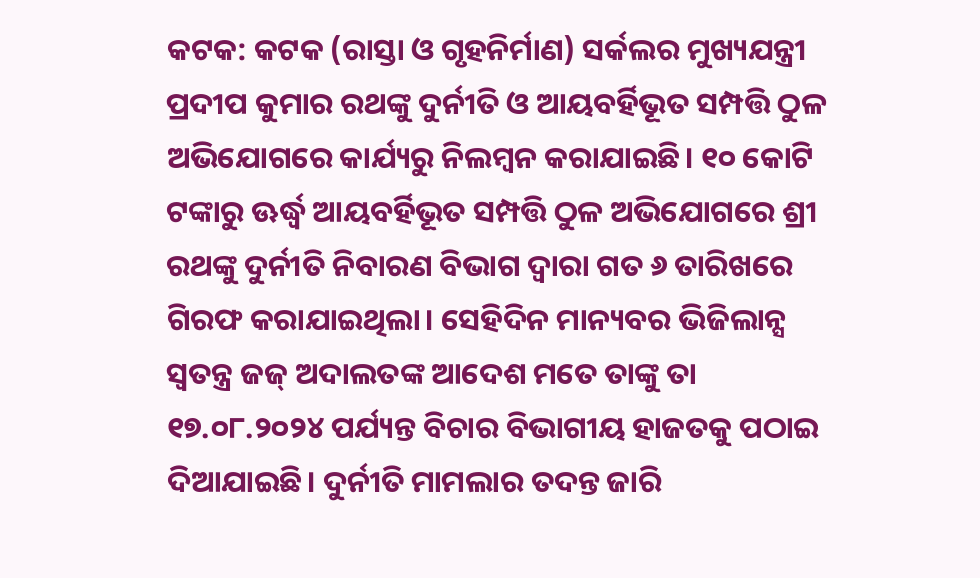କଟକ: କଟକ (ରାସ୍ତା ଓ ଗୃହନିର୍ମାଣ) ସର୍କଲର ମୁଖ୍ୟଯନ୍ତ୍ରୀ ପ୍ରଦୀପ କୁମାର ରଥଙ୍କୁ ଦୁର୍ନୀତି ଓ ଆୟବର୍ହିଭୂତ ସମ୍ପତ୍ତି ଠୁଳ ଅଭିଯୋଗରେ କାର୍ଯ୍ୟରୁ ନିଲମ୍ବନ କରାଯାଇଛି। ୧୦ କୋଟି ଟଙ୍କାରୁ ଊର୍ଦ୍ଧ୍ୱ ଆୟବର୍ହିଭୂତ ସମ୍ପତ୍ତି ଠୁଳ ଅଭିଯୋଗରେ ଶ୍ରୀ ରଥଙ୍କୁ ଦୁର୍ନୀତି ନିବାରଣ ବିଭାଗ ଦ୍ୱାରା ଗତ ୬ ତାରିଖରେ ଗିରଫ କରାଯାଇଥିଲା। ସେହିଦିନ ମାନ୍ୟବର ଭିଜିଲାନ୍ସ ସ୍ବତନ୍ତ୍ର ଜଜ୍ ଅଦାଲତଙ୍କ ଆଦେଶ ମତେ ତାଙ୍କୁ ତା ୧୭.୦୮.୨୦୨୪ ପର୍ଯ୍ୟନ୍ତ ବିଚାର ବିଭାଗୀୟ ହାଜତକୁ ପଠାଇ ଦିଆଯାଇଛି। ଦୁର୍ନୀତି ମାମଲାର ତଦନ୍ତ ଜାରି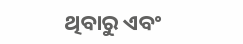ଥିବାରୁ ଏବଂ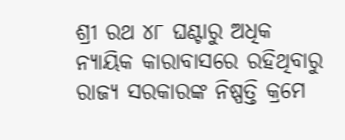ଶ୍ରୀ ରଥ ୪୮ ଘଣ୍ଟାରୁ ଅଧିକ ନ୍ୟାୟିକ କାରାବାସରେ ରହିଥିବାରୁ ରାଜ୍ୟ ସରକାରଙ୍କ ନିଷ୍ପତ୍ତି କ୍ରମେ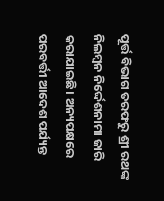ପୂର୍ତ୍ତ ବିଭାଗ ତରଫରୁ ଶ୍ରୀ ରଥଙ୍କ ନିଲମ୍ବନ ନିର୍ଦ୍ଦେଶନାମା ଜାରି କରାଯାଇଛି। ଅନ୍ୟପକ୍ଷରେ ପରବର୍ତ୍ତୀ ଆଦେଶ ପର୍ଯ୍ୟନ୍ତ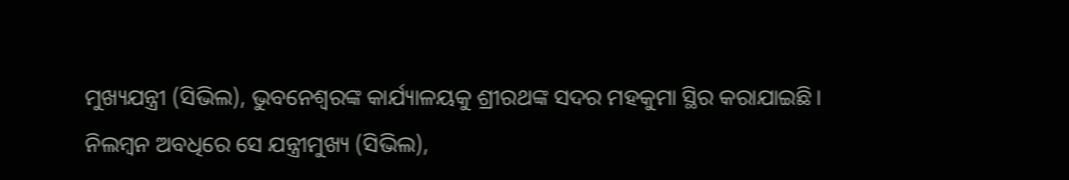ମୁଖ୍ୟଯନ୍ତ୍ରୀ (ସିଭିଲ), ଭୁବନେଶ୍ୱରଙ୍କ କାର୍ଯ୍ୟାଳୟକୁ ଶ୍ରୀରଥଙ୍କ ସଦର ମହକୁମା ସ୍ଥିର କରାଯାଇଛି। ନିଲମ୍ବନ ଅବଧିରେ ସେ ଯନ୍ତ୍ରୀମୁଖ୍ୟ (ସିଭିଲ),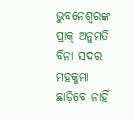ଭୁବନେଶ୍ୱରଙ୍କ ପ୍ରାକ୍ ଅନୁମତି ବିନା ସଦର ମହକୁମା ଛାଡ଼ିବେ ନାହିଁ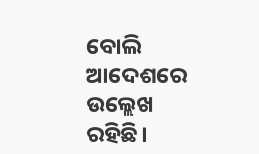ବୋଲି ଆଦେଶରେ ଉଲ୍ଲେଖ ରହିଛି।